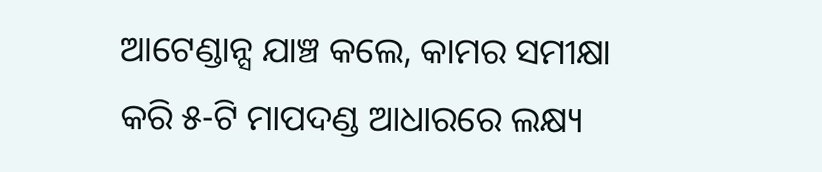ଆଟେଣ୍ଡାନ୍ସ ଯାଞ୍ଚ କଲେ, କାମର ସମୀକ୍ଷା କରି ୫-ଟି ମାପଦଣ୍ଡ ଆଧାରରେ ଲକ୍ଷ୍ୟ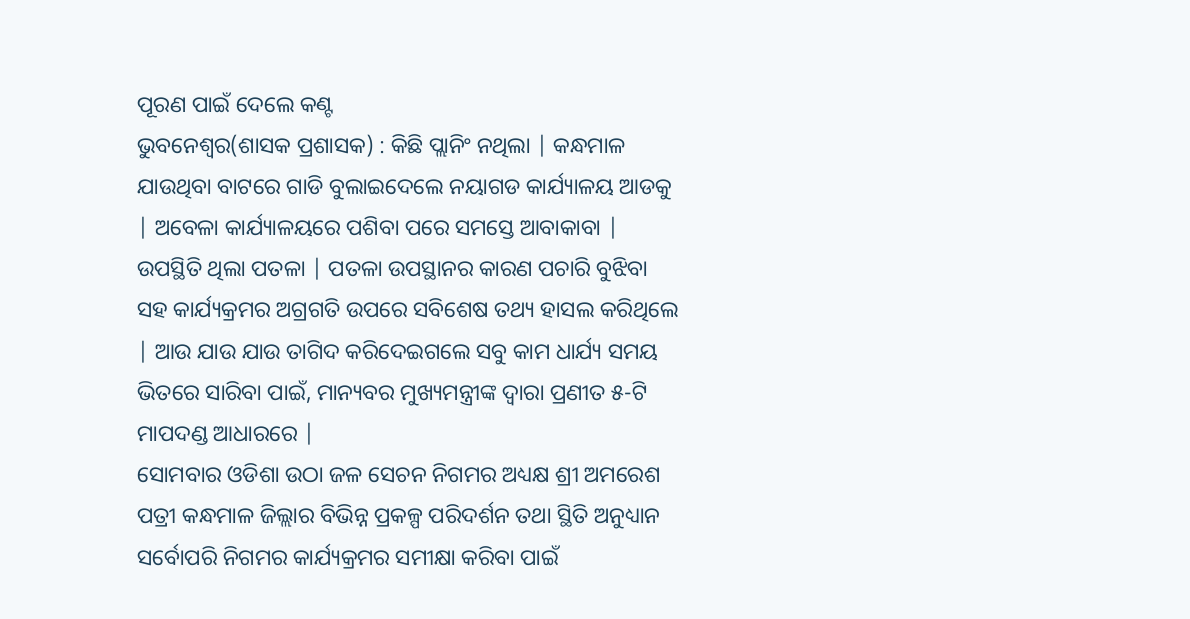ପୂରଣ ପାଇଁ ଦେଲେ କଣ୍ଟ
ଭୁବନେଶ୍ୱର(ଶାସକ ପ୍ରଶାସକ) : କିଛି ପ୍ଲାନିଂ ନଥିଲା | କନ୍ଧମାଳ ଯାଉଥିବା ବାଟରେ ଗାଡି ବୁଲାଇଦେଲେ ନୟାଗଡ କାର୍ଯ୍ୟାଳୟ ଆଡକୁ | ଅବେଳା କାର୍ଯ୍ୟାଳୟରେ ପଶିବା ପରେ ସମସ୍ତେ ଆବାକାବା | ଉପସ୍ଥିତି ଥିଲା ପତଳା | ପତଳା ଉପସ୍ଥାନର କାରଣ ପଚାରି ବୁଝିବା ସହ କାର୍ଯ୍ୟକ୍ରମର ଅଗ୍ରଗତି ଉପରେ ସବିଶେଷ ତଥ୍ୟ ହାସଲ କରିଥିଲେ | ଆଉ ଯାଉ ଯାଉ ତାଗିଦ କରିଦେଇଗଲେ ସବୁ କାମ ଧାର୍ଯ୍ୟ ସମୟ ଭିତରେ ସାରିବା ପାଇଁ, ମାନ୍ୟବର ମୁଖ୍ୟମନ୍ତ୍ରୀଙ୍କ ଦ୍ୱାରା ପ୍ରଣୀତ ୫-ଟି ମାପଦଣ୍ଡ ଆଧାରରେ |
ସୋମବାର ଓଡିଶା ଉଠା ଜଳ ସେଚନ ନିଗମର ଅଧ୍ୟକ୍ଷ ଶ୍ରୀ ଅମରେଶ ପତ୍ରୀ କନ୍ଧମାଳ ଜିଲ୍ଲାର ବିଭିନ୍ନ ପ୍ରକଳ୍ପ ପରିଦର୍ଶନ ତଥା ସ୍ଥିତି ଅନୁଧ୍ୟାନ ସର୍ବୋପରି ନିଗମର କାର୍ଯ୍ୟକ୍ରମର ସମୀକ୍ଷା କରିବା ପାଇଁ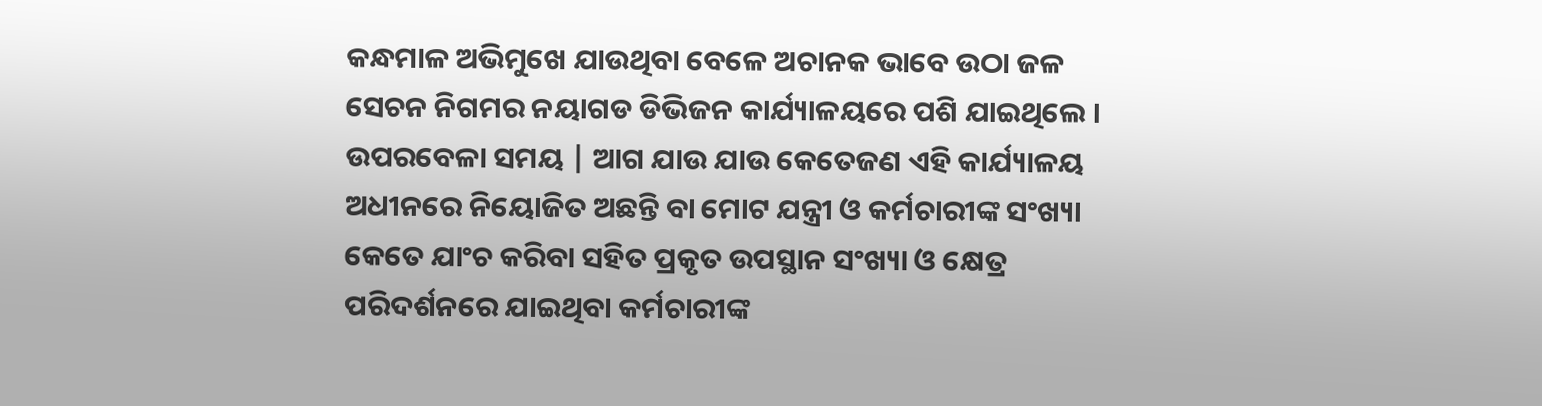କନ୍ଧମାଳ ଅଭିମୁଖେ ଯାଉଥିବା ବେଳେ ଅଚାନକ ଭାବେ ଉଠା ଜଳ ସେଚନ ନିଗମର ନୟାଗଡ ଡିଭିଜନ କାର୍ଯ୍ୟାଳୟରେ ପଶି ଯାଇଥିଲେ । ଉପରବେଳା ସମୟ | ଆଗ ଯାଉ ଯାଉ କେତେଜଣ ଏହି କାର୍ଯ୍ୟାଳୟ ଅଧୀନରେ ନିୟୋଜିତ ଅଛନ୍ତି ବା ମୋଟ ଯନ୍ତ୍ରୀ ଓ କର୍ମଚାରୀଙ୍କ ସଂଖ୍ୟା କେତେ ଯାଂଚ କରିବା ସହିତ ପ୍ରକୃତ ଉପସ୍ଥାନ ସଂଖ୍ୟା ଓ କ୍ଷେତ୍ର ପରିଦର୍ଶନରେ ଯାଇଥିବା କର୍ମଚାରୀଙ୍କ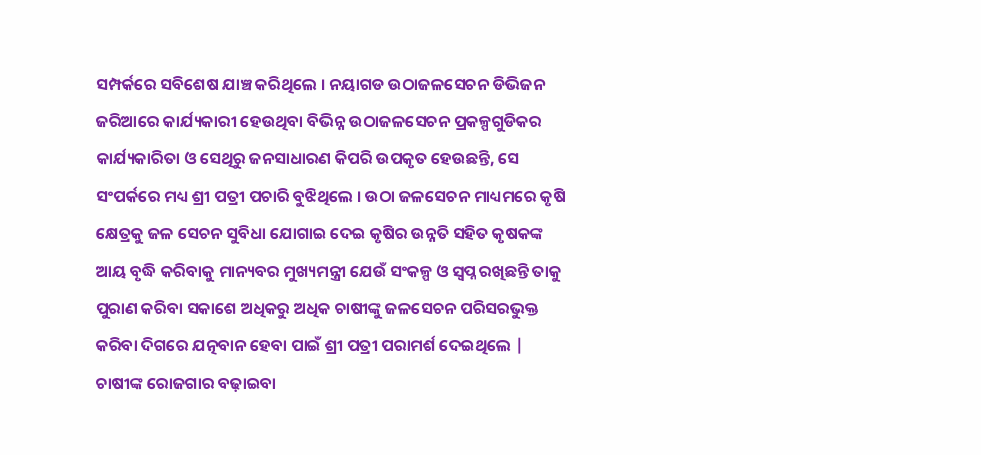ସମ୍ପର୍କରେ ସବିଶେଷ ଯାଞ୍ଚ କରିଥିଲେ । ନୟାଗଡ ଉଠାଜଳସେଚନ ଡିଭିଜନ ଜରିଆରେ କାର୍ଯ୍ୟକାରୀ ହେଉଥିବା ବିଭିନ୍ନ ଉଠାଜଳସେଚନ ପ୍ରକଳ୍ପଗୁଡିକର କାର୍ଯ୍ୟକାରିତା ଓ ସେଥିରୁ ଜନସାଧାରଣ କିପରି ଉପକୃତ ହେଉଛନ୍ତି, ସେ ସଂପର୍କରେ ମଧ୍ୟ ଶ୍ରୀ ପତ୍ରୀ ପଚାରି ବୁଝିଥିଲେ । ଉଠା ଜଳସେଚନ ମାଧ୍ୟମରେ କୃଷି କ୍ଷେତ୍ରକୁ ଜଳ ସେଚନ ସୁବିଧା ଯୋଗାଇ ଦେଇ କୃଷିର ଉନ୍ନତି ସହିତ କୃଷକଙ୍କ ଆୟ ବୃଦ୍ଧି କରିବାକୁ ମାନ୍ୟବର ମୁଖ୍ୟମନ୍ତ୍ରୀ ଯେଉଁ ସଂକଳ୍ପ ଓ ସ୍ବପ୍ନ ରଖିଛନ୍ତି ତାକୁ ପୁରାଣ କରିବା ସକାଶେ ଅଧିକରୁ ଅଧିକ ଚାଷୀଙ୍କୁ ଜଳସେଚନ ପରିସରଭୁକ୍ତ କରିବା ଦିଗରେ ଯତ୍ନବାନ ହେବା ପାଇଁ ଶ୍ରୀ ପତ୍ରୀ ପରାମର୍ଶ ଦେଇଥିଲେ | ଚାଷୀଙ୍କ ରୋଜଗାର ବଢ଼ାଇବା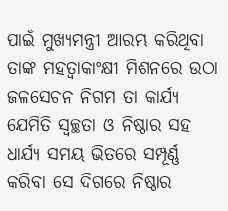ପାଇଁ ମୁଖ୍ୟମନ୍ତ୍ରୀ ଆରମ୍ଭ କରିଥିବା ତାଙ୍କ ମହତ୍ୱାକାଂକ୍ଷୀ ମିଶନରେ ଉଠା ଜଳସେଚନ ନିଗମ ତା କାର୍ଯ୍ୟ ଯେମିତି ସ୍ୱଚ୍ଛତା ଓ ନିଷ୍ଠାର ସହ ଧାର୍ଯ୍ୟ ସମୟ ଭିତରେ ସମ୍ପୂର୍ଣ୍ଣ କରିବା ସେ ଦିଗରେ ନିଷ୍ଠାର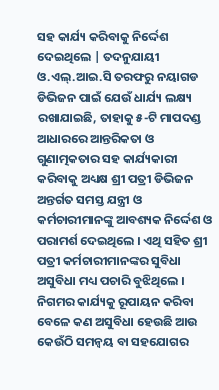ସହ କାର୍ଯ୍ୟ କରିବାକୁ ନିର୍ଦ୍ଦେଶ ଦେଇଥିଲେ | ତଦନୁଯାୟୀ ଓ.ଏଲ୍.ଆଇ.ସି ତରଫରୁ ନୟାଗଡ ଡିଭିଜନ ପାଇଁ ଯେଉଁ ଧାର୍ଯ୍ୟ ଲକ୍ଷ୍ୟ ରଖାଯାଇଛି, ତାହାକୁ ୫-ଟି ମାପଦଣ୍ଡ ଆଧାରରେ ଆନ୍ତରିକତା ଓ ଗୁଣାତ୍ମକତାର ସହ କାର୍ଯ୍ୟକାରୀ କରିବାକୁ ଅଧ୍ୟକ୍ଷ ଶ୍ରୀ ପତ୍ରୀ ଡିଭିଜନ ଅନ୍ତର୍ଗତ ସମସ୍ତ ଯନ୍ତ୍ରୀ ଓ କର୍ମଚାରୀମାନଙ୍କୁ ଆବଶ୍ୟକ ନିର୍ଦ୍ଦେଶ ଓ ପରାମର୍ଶ ଦେଇଥିଲେ । ଏଥି ସହିତ ଶ୍ରୀ ପତ୍ରୀ କର୍ମଚାରୀମାନଙ୍କର ସୁବିଧା ଅସୁବିଧା ମଧ୍ୟ ପଚାରି ବୁଝିଥିଲେ । ନିଗମର କାର୍ଯ୍ୟକୁ ରୂପାୟନ କରିବା ବେଳେ କଣ ଅସୁବିଧା ହେଉଛି ଆଉ କେଉଁଠି ସମନ୍ୱୟ ବା ସହଯୋଗର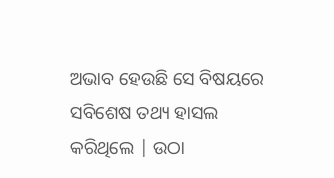ଅଭାବ ହେଉଛି ସେ ବିଷୟରେ ସବିଶେଷ ତଥ୍ୟ ହାସଲ କରିଥିଲେ | ଉଠା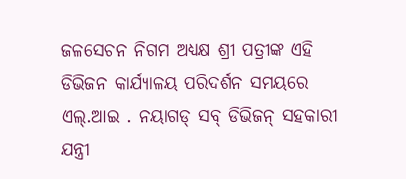ଜଳସେଚନ ନିଗମ ଅଧ୍ୟକ୍ଷ ଶ୍ରୀ ପତ୍ରୀଙ୍କ ଏହି ଡିଭିଜନ କାର୍ଯ୍ୟାଳୟ ପରିଦର୍ଶନ ସମୟରେ ଏଲ୍.ଆଇ . ନୟାଗଡ୍ ସବ୍ ଡିଭିଜନ୍ ସହକାରୀ ଯନ୍ତ୍ରୀ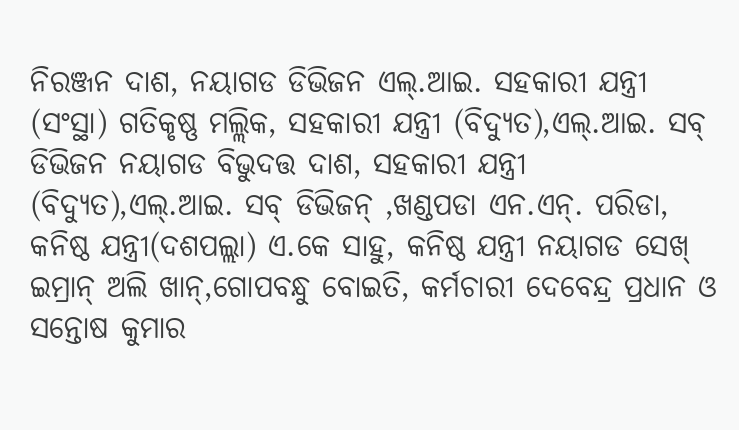ନିରଞ୍ଜନ ଦାଶ, ନୟାଗଡ ଡିଭିଜନ ଏଲ୍.ଆଇ. ସହକାରୀ ଯନ୍ତ୍ରୀ (ସଂସ୍ଥା) ଗତିକୃଷ୍ଣ ମଲ୍ଲିକ, ସହକାରୀ ଯନ୍ତ୍ରୀ (ବିଦ୍ୟୁତ),ଏଲ୍.ଆଇ. ସବ୍ ଡିଭିଜନ ନୟାଗଡ ବିଭୁଦତ୍ତ ଦାଶ, ସହକାରୀ ଯନ୍ତ୍ରୀ (ବିଦ୍ୟୁତ),ଏଲ୍.ଆଇ. ସବ୍ ଡିଭିଜନ୍ ,ଖଣ୍ଡପଡା ଏନ.ଏନ୍. ପରିଡା, କନିଷ୍ଠ ଯନ୍ତ୍ରୀ(ଦଶପଲ୍ଲା) ଏ.କେ ସାହୁ, କନିଷ୍ଠ ଯନ୍ତ୍ରୀ ନୟାଗଡ ସେଖ୍ ଇମ୍ରାନ୍ ଅଲି ଖାନ୍,ଗୋପବନ୍ଧୁ ବୋଇତି, କର୍ମଚାରୀ ଦେବେନ୍ଦ୍ର ପ୍ରଧାନ ଓ ସନ୍ତୋଷ କୁମାର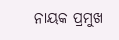ନାୟକ ପ୍ରମୁଖ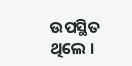ଉପସ୍ଥିତ ଥିଲେ ।